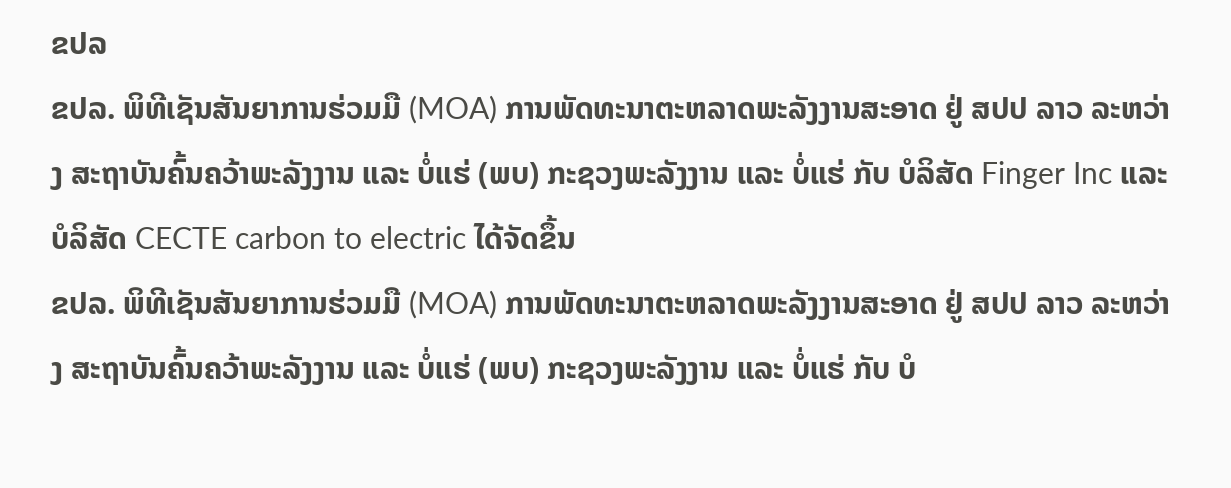ຂປລ
ຂປລ. ພິທີເຊັນສັນຍາການຮ່ວມມື (MOA) ການພັດທະນາຕະຫລາດພະລັງງານສະອາດ ຢູ່ ສປປ ລາວ ລະຫວ່າງ ສະຖາບັນຄົ້ນຄວ້າພະລັງງານ ແລະ ບໍ່ແຮ່ (ພບ) ກະຊວງພະລັງງານ ແລະ ບໍ່ແຮ່ ກັບ ບໍລິສັດ Finger Inc ແລະ ບໍລິສັດ CECTE carbon to electric ໄດ້ຈັດຂຶ້ນ
ຂປລ. ພິທີເຊັນສັນຍາການຮ່ວມມື (MOA) ການພັດທະນາຕະຫລາດພະລັງງານສະອາດ ຢູ່ ສປປ ລາວ ລະຫວ່າງ ສະຖາບັນຄົ້ນຄວ້າພະລັງງານ ແລະ ບໍ່ແຮ່ (ພບ) ກະຊວງພະລັງງານ ແລະ ບໍ່ແຮ່ ກັບ ບໍ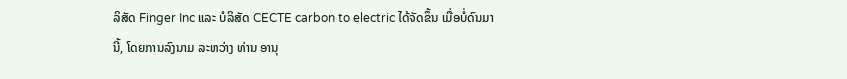ລິສັດ Finger Inc ແລະ ບໍລິສັດ CECTE carbon to electric ໄດ້ຈັດຂຶ້ນ ເມື່ອບໍ່ດົນມານີ້, ໂດຍການລົງນາມ ລະຫວ່າງ ທ່ານ ອານຸ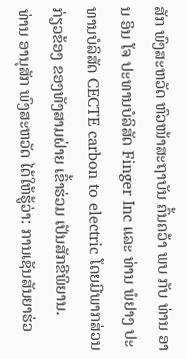ສັກ ພົງສະຫວັດ ຫົວໜ້າສະຖາບັນ ຄົ້ນຄວ້າ ພບ ກັບ ທ່ານ ອານ ອິນ ໂຈ ປະທານບໍລິສັດ Finger Inc ແລະ ທ່ານ ພໍຢາງ ປະທານບໍລິສັດ CECTE carbon to electric ໂດຍມີພາກສ່ວນກ່ຽວຂ້ອງ ຂອງທັງສາມຝ່າຍ ເຂົ້າຮ່ວມ ເປັນສັກຂີພິຍານ.
ທ່ານ ອານຸສັກ ພົງສະຫວັດ ໄດ້ໃຫ້ຮູ້ວ່າ: ການເຊັນສັນຍາຮ່ວ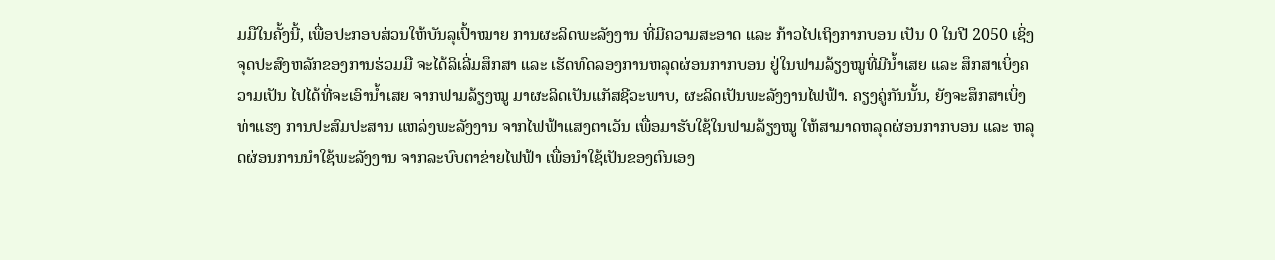ມມືໃນຄັ້ງນີ້, ເພື່ອປະກອບສ່ວນໃຫ້ບັນລຸເປົ້າໝາຍ ການຜະລິດພະລັງງານ ທີ່ມີຄວາມສະອາດ ແລະ ກ້າວໄປເຖິງກາກບອນ ເປັນ 0 ໃນປີ 2050 ເຊິ່ງຈຸດປະສົງຫລັກຂອງການຮ່ວມມື ຈະໄດ້ລິເລີ່ມສຶກສາ ແລະ ເຮັດທົດລອງການຫລຸດຜ່ອນກາກບອນ ຢູ່ໃນຟາມລ້ຽງໝູທີ່ມີນໍ້າເສຍ ແລະ ສຶກສາເບິ່ງຄວາມເປັນ ໄປໄດ້ທີ່ຈະເອົານໍ້າເສຍ ຈາກຟາມລ້ຽງໝູ ມາຜະລິດເປັນແກັສຊີວະພາບ, ຜະລິດເປັນພະລັງງານໄຟຟ້າ. ຄຽງຄູ່ກັນນັ້ນ, ຍັງຈະສຶກສາເບິ່ງທ່າແຮງ ການປະສົມປະສານ ແຫລ່ງພະລັງງານ ຈາກໄຟຟ້າແສງຕາເວັນ ເພື່ອມາຮັບໃຊ້ໃນຟາມລ້ຽງໝູ ໃຫ້ສາມາດຫລຸດຜ່ອນກາກບອນ ແລະ ຫລຸດຜ່ອນການນໍາໃຊ້ພະລັງງານ ຈາກລະບົບຕາຂ່າຍໄຟຟ້າ ເພື່ອນໍາໃຊ້ເປັນຂອງຕົນເອງ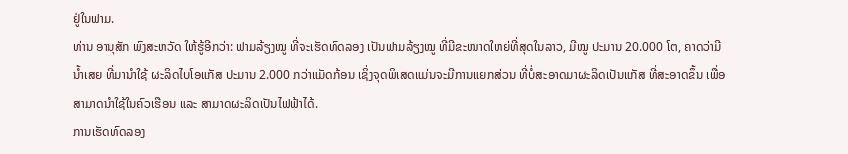ຢູ່ໃນຟາມ.
ທ່ານ ອານຸສັກ ພົງສະຫວັດ ໃຫ້ຮູ້ອີກວ່າ: ຟາມລ້ຽງໝູ ທີ່ຈະເຮັດທົດລອງ ເປັນຟາມລ້ຽງໝູ ທີ່ມີຂະໜາດໃຫຍ່ທີ່ສຸດໃນລາວ, ມີໝູ ປະມານ 20.000 ໂຕ, ຄາດວ່າມີນໍ້າເສຍ ທີ່ມານໍາໃຊ້ ຜະລິດໄບໂອແກັສ ປະມານ 2.000 ກວ່າແມັດກ້ອນ ເຊິ່ງຈຸດພິເສດແມ່ນຈະມີການແຍກສ່ວນ ທີ່ບໍ່ສະອາດມາຜະລິດເປັນແກັສ ທີ່ສະອາດຂຶ້ນ ເພື່ອສາມາດນໍາໃຊ້ໃນຄົວເຮືອນ ແລະ ສາມາດຜະລິດເປັນໄຟຟ້າໄດ້.
ການເຮັດທົດລອງ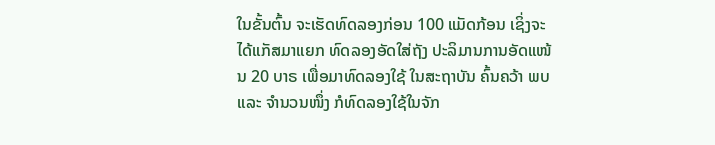ໃນຂັ້ນຕົ້ນ ຈະເຮັດທົດລອງກ່ອນ 100 ແມັດກ້ອນ ເຊິ່ງຈະໄດ້ແກັສມາແຍກ ທົດລອງອັດໃສ່ຖັງ ປະລິມານການອັດແໜ້ນ 20 ບາຣ ເພື່ອມາທົດລອງໃຊ້ ໃນສະຖາບັນ ຄົ້ນຄວ້າ ພບ ແລະ ຈໍານວນໜຶ່ງ ກໍທົດລອງໃຊ້ໃນຈັກ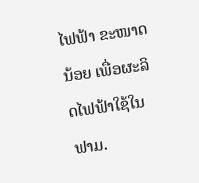ໄຟຟ້າ ຂະໜາດນ້ອຍ ເພື່ອຜະລິດໄຟຟ້າໃຊ້ໃນຟາມ.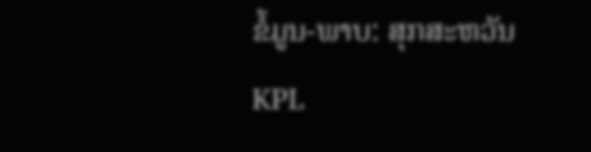ຂໍ້ມູນ-ພາບ: ສຸກສະຫວັນ
KPL